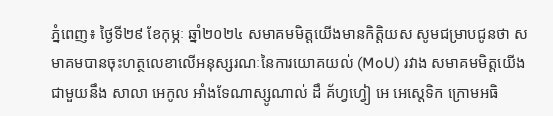ភ្នំពេញ៖ ថ្ងៃទី២៩ ខែកុម្ភៈ ឆ្នាំ២០២៤ សមាគមមិត្តយើងមានកិត្តិយស សូមជម្រាបជូនថា សមាគមបានចុះហត្ថលេខាលើអនុស្សរណៈនៃការយោគយល់ (MoU) រវាង សមាគមមិត្តយើង ជាមួយនឹង សាលា អេកូល អាំងទែណាស្សូណាល់ ដឹ គ័ហ្វហ្វៀ អេ អេស្តេទិក ក្រោមអធិ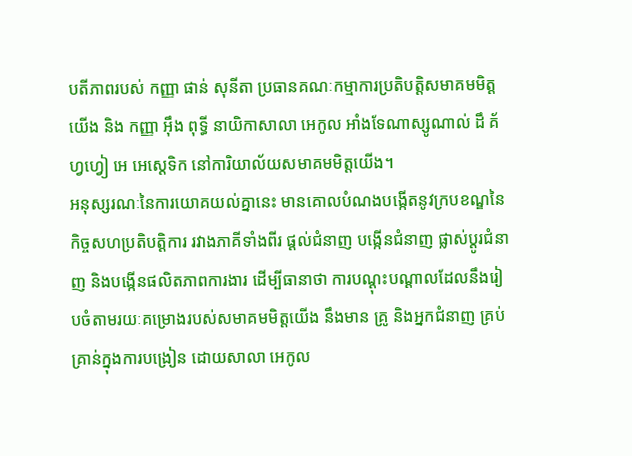បតីភាពរបស់ កញ្ញា ផាន់ សុនីតា ប្រធានគណៈកម្មាការប្រតិបត្តិសមាគមមិត្តយើង និង កញ្ញា អុឹង ពុទ្ធី នាយិកាសាលា អេកូល អាំងទែណាស្សូណាល់ ដឹ គ័ហ្វហ្វៀ អេ អេស្តេទិក នៅការិយាល័យសមាគមមិត្តយើង។
អនុស្សរណៈនៃការយោគយល់គ្នានេះ មានគោលបំណងបង្កើតនូវក្របខណ្ឌនៃកិច្ចសហប្រតិបត្តិការ រវាងភាគីទាំងពីរ ផ្តល់ជំនាញ បង្កើនជំនាញ ផ្លាស់ប្តូរជំនាញ និងបង្កើនផលិតភាពការងារ ដើម្បីធានាថា ការបណ្ដុះបណ្ដាលដែលនឹងរៀបចំតាមរយៈគម្រោងរបស់សមាគមមិត្តយើង នឹងមាន គ្រូ និងអ្នកជំនាញ គ្រប់គ្រាន់ក្នុងការបង្រៀន ដោយសាលា អេកូល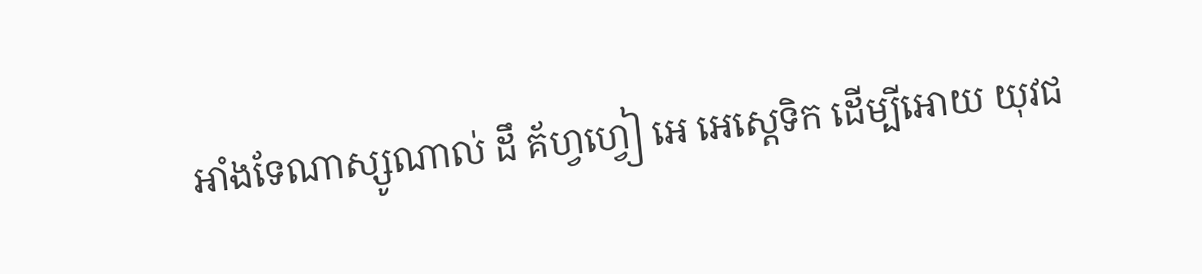អាំងទែណាស្សូណាល់ ដឹ គ័ហ្វហ្វៀ អេ អេស្តេទិក ដើម្បីអោយ យុវជ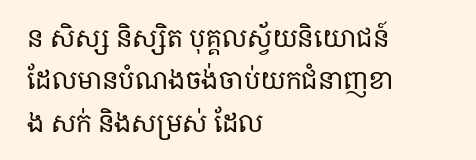ន សិស្ស និស្សិត បុគ្គលស្វ័យនិយោជន៍ ដែលមានបំណងចង់ចាប់យកជំនាញខាង សក់ និងសម្រស់ ដែល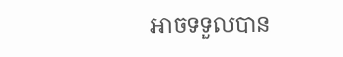អាចទទួលបាន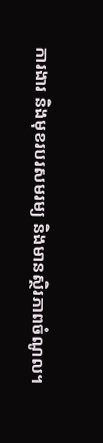ការងារ និងមុខរបរសមរម្យ និងមានស្ថិរភាពចំណូល។